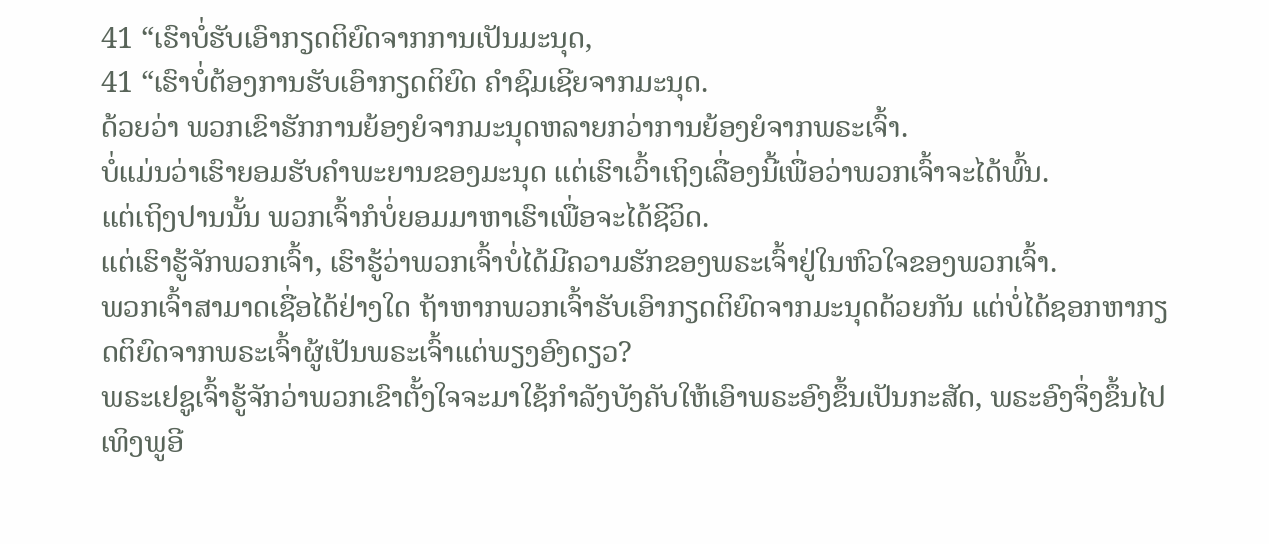41 “ເຮົາບໍ່ຮັບເອົາກຽດຕິຍົດຈາກການເປັນມະນຸດ,
41 “ເຮົາບໍ່ຕ້ອງການຮັບເອົາກຽດຕິຍົດ ຄຳຊົມເຊີຍຈາກມະນຸດ.
ດ້ວຍວ່າ ພວກເຂົາຮັກການຍ້ອງຍໍຈາກມະນຸດຫລາຍກວ່າການຍ້ອງຍໍຈາກພຣະເຈົ້າ.
ບໍ່ແມ່ນວ່າເຮົາຍອມຮັບຄຳພະຍານຂອງມະນຸດ ແຕ່ເຮົາເວົ້າເຖິງເລື່ອງນີ້ເພື່ອວ່າພວກເຈົ້າຈະໄດ້ພົ້ນ.
ແຕ່ເຖິງປານນັ້ນ ພວກເຈົ້າກໍບໍ່ຍອມມາຫາເຮົາເພື່ອຈະໄດ້ຊີວິດ.
ແຕ່ເຮົາຮູ້ຈັກພວກເຈົ້າ, ເຮົາຮູ້ວ່າພວກເຈົ້າບໍ່ໄດ້ມີຄວາມຮັກຂອງພຣະເຈົ້າຢູ່ໃນຫົວໃຈຂອງພວກເຈົ້າ.
ພວກເຈົ້າສາມາດເຊື່ອໄດ້ຢ່າງໃດ ຖ້າຫາກພວກເຈົ້າຮັບເອົາກຽດຕິຍົດຈາກມະນຸດດ້ວຍກັນ ແຕ່ບໍ່ໄດ້ຊອກຫາກຽດຕິຍົດຈາກພຣະເຈົ້າຜູ້ເປັນພຣະເຈົ້າແຕ່ພຽງອົງດຽວ?
ພຣະເຢຊູເຈົ້າຮູ້ຈັກວ່າພວກເຂົາຕັ້ງໃຈຈະມາໃຊ້ກຳລັງບັງຄັບໃຫ້ເອົາພຣະອົງຂຶ້ນເປັນກະສັດ, ພຣະອົງຈຶ່ງຂຶ້ນໄປເທິງພູອີ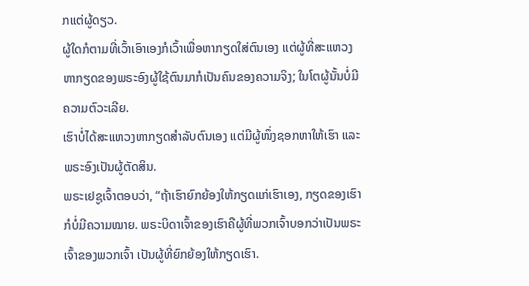ກແຕ່ຜູ້ດຽວ.
ຜູ້ໃດກໍຕາມທີ່ເວົ້າເອົາເອງກໍເວົ້າເພື່ອຫາກຽດໃສ່ຕົນເອງ ແຕ່ຜູ້ທີ່ສະແຫວງຫາກຽດຂອງພຣະອົງຜູ້ໃຊ້ຕົນມາກໍເປັນຄົນຂອງຄວາມຈິງ; ໃນໂຕຜູ້ນັ້ນບໍ່ມີຄວາມຕົວະເລີຍ.
ເຮົາບໍ່ໄດ້ສະແຫວງຫາກຽດສຳລັບຕົນເອງ ແຕ່ມີຜູ້ໜຶ່ງຊອກຫາໃຫ້ເຮົາ ແລະ ພຣະອົງເປັນຜູ້ຕັດສິນ.
ພຣະເຢຊູເຈົ້າຕອບວ່າ, “ຖ້າເຮົາຍົກຍ້ອງໃຫ້ກຽດແກ່ເຮົາເອງ, ກຽດຂອງເຮົາກໍບໍ່ມີຄວາມໝາຍ. ພຣະບິດາເຈົ້າຂອງເຮົາຄືຜູ້ທີ່ພວກເຈົ້າບອກວ່າເປັນພຣະເຈົ້າຂອງພວກເຈົ້າ ເປັນຜູ້ທີ່ຍົກຍ້ອງໃຫ້ກຽດເຮົາ.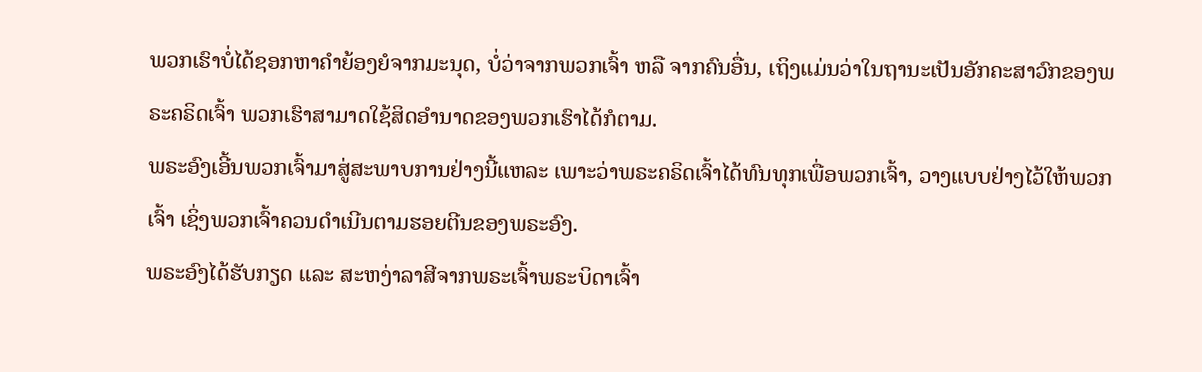ພວກເຮົາບໍ່ໄດ້ຊອກຫາຄຳຍ້ອງຍໍຈາກມະນຸດ, ບໍ່ວ່າຈາກພວກເຈົ້າ ຫລື ຈາກຄົນອື່ນ, ເຖິງແມ່ນວ່າໃນຖານະເປັນອັກຄະສາວົກຂອງພຣະຄຣິດເຈົ້າ ພວກເຮົາສາມາດໃຊ້ສິດອຳນາດຂອງພວກເຮົາໄດ້ກໍຕາມ.
ພຣະອົງເອີ້ນພວກເຈົ້າມາສູ່ສະພາບການຢ່າງນີ້ແຫລະ ເພາະວ່າພຣະຄຣິດເຈົ້າໄດ້ທົນທຸກເພື່ອພວກເຈົ້າ, ວາງແບບຢ່າງໄວ້ໃຫ້ພວກເຈົ້າ ເຊິ່ງພວກເຈົ້າຄວນດຳເນີນຕາມຮອຍຕີນຂອງພຣະອົງ.
ພຣະອົງໄດ້ຮັບກຽດ ແລະ ສະຫງ່າລາສີຈາກພຣະເຈົ້າພຣະບິດາເຈົ້າ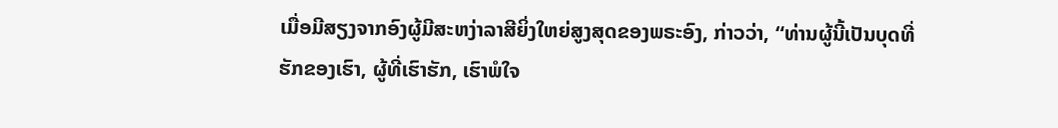ເມື່ອມີສຽງຈາກອົງຜູ້ມີສະຫງ່າລາສີຍິ່ງໃຫຍ່ສູງສຸດຂອງພຣະອົງ, ກ່າວວ່າ, “ທ່ານຜູ້ນີ້ເປັນບຸດທີ່ຮັກຂອງເຮົາ, ຜູ້ທີ່ເຮົາຮັກ, ເຮົາພໍໃຈ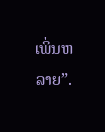ເພິ່ນຫລາຍ”.